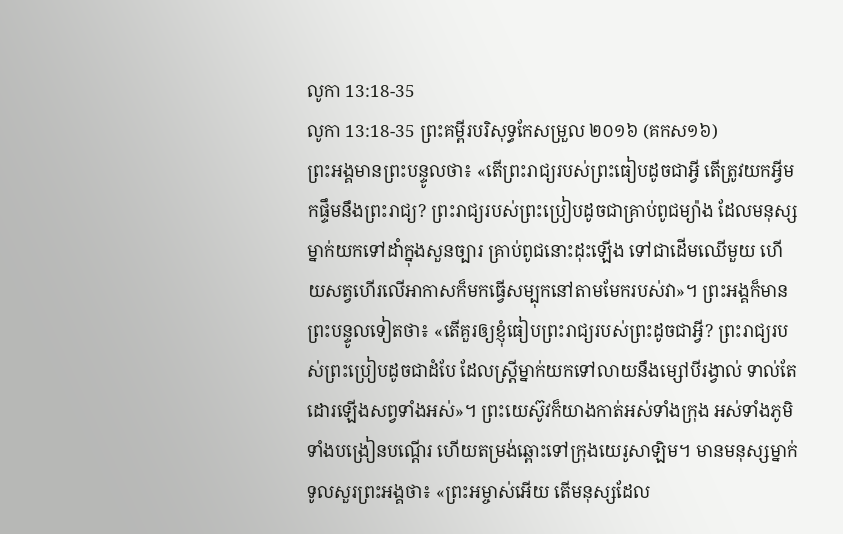លូកា 13:18-35
លូកា 13:18-35 ព្រះគម្ពីរបរិសុទ្ធកែសម្រួល ២០១៦ (គកស១៦)
ព្រះអង្គមានព្រះបន្ទូលថា៖ «តើព្រះរាជ្យរបស់ព្រះធៀបដូចជាអ្វី តើត្រូវយកអ្វីមកផ្ទឹមនឹងព្រះរាជ្យ? ព្រះរាជ្យរបស់ព្រះប្រៀបដូចជាគ្រាប់ពូជម្យ៉ាង ដែលមនុស្សម្នាក់យកទៅដាំក្នុងសួនច្បារ គ្រាប់ពូជនោះដុះឡើង ទៅជាដើមឈើមួយ ហើយសត្វហើរលើអាកាសក៏មកធ្វើសម្បុកនៅតាមមែករបស់វា»។ ព្រះអង្គក៏មានព្រះបន្ទូលទៀតថា៖ «តើគួរឲ្យខ្ញុំធៀបព្រះរាជ្យរបស់ព្រះដូចជាអ្វី? ព្រះរាជ្យរបស់ព្រះប្រៀបដូចជាដំបែ ដែលស្ត្រីម្នាក់យកទៅលាយនឹងម្សៅបីរង្វាល់ ទាល់តែដោរឡើងសព្វទាំងអស់»។ ព្រះយេស៊ូវក៏យាងកាត់អស់ទាំងក្រុង អស់ទាំងភូមិ ទាំងបង្រៀនបណ្តើរ ហើយតម្រង់ឆ្ពោះទៅក្រុងយេរូសាឡិម។ មានមនុស្សម្នាក់ទូលសួរព្រះអង្គថា៖ «ព្រះអម្ចាស់អើយ តើមនុស្សដែល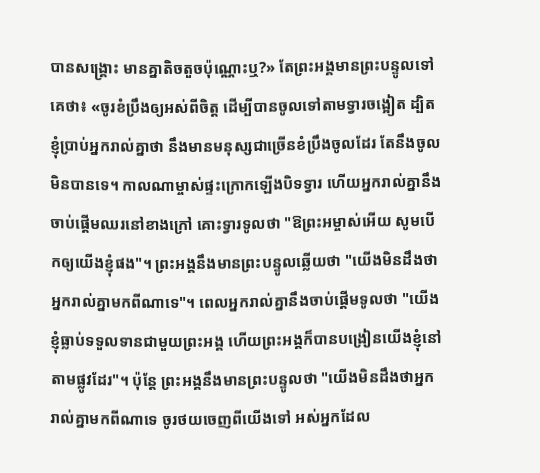បានសង្គ្រោះ មានគ្នាតិចតួចប៉ុណ្ណោះឬ?» តែព្រះអង្គមានព្រះបន្ទូលទៅគេថា៖ «ចូរខំប្រឹងឲ្យអស់ពីចិត្ត ដើម្បីបានចូលទៅតាមទ្វារចង្អៀត ដ្បិតខ្ញុំប្រាប់អ្នករាល់គ្នាថា នឹងមានមនុស្សជាច្រើនខំប្រឹងចូលដែរ តែនឹងចូលមិនបានទេ។ កាលណាម្ចាស់ផ្ទះក្រោកឡើងបិទទ្វារ ហើយអ្នករាល់គ្នានឹងចាប់ផ្តើមឈរនៅខាងក្រៅ គោះទ្វារទូលថា "ឱព្រះអម្ចាស់អើយ សូមបើកឲ្យយើងខ្ញុំផង"។ ព្រះអង្គនឹងមានព្រះបន្ទូលឆ្លើយថា "យើងមិនដឹងថាអ្នករាល់គ្នាមកពីណាទេ"។ ពេលអ្នករាល់គ្នានឹងចាប់ផ្តើមទូលថា "យើងខ្ញុំធ្លាប់ទទួលទានជាមួយព្រះអង្គ ហើយព្រះអង្គក៏បានបង្រៀនយើងខ្ញុំនៅតាមផ្លូវដែរ"។ ប៉ុន្តែ ព្រះអង្គនឹងមានព្រះបន្ទូលថា "យើងមិនដឹងថាអ្នករាល់គ្នាមកពីណាទេ ចូរថយចេញពីយើងទៅ អស់អ្នកដែល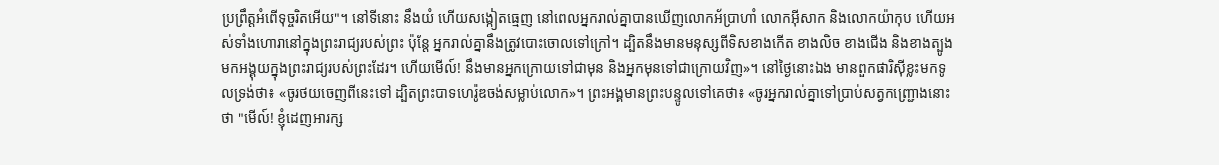ប្រព្រឹត្តអំពើទុច្ចរិតអើយ"។ នៅទីនោះ នឹងយំ ហើយសង្កៀតធ្មេញ នៅពេលអ្នករាល់គ្នាបានឃើញលោកអ័ប្រាហាំ លោកអ៊ីសាក និងលោកយ៉ាកុប ហើយអស់ទាំងហោរានៅក្នុងព្រះរាជ្យរបស់ព្រះ ប៉ុន្តែ អ្នករាល់គ្នានឹងត្រូវបោះចោលទៅក្រៅ។ ដ្បិតនឹងមានមនុស្សពីទិសខាងកើត ខាងលិច ខាងជើង និងខាងត្បូង មកអង្គុយក្នុងព្រះរាជ្យរបស់ព្រះដែរ។ ហើយមើល៍! នឹងមានអ្នកក្រោយទៅជាមុន និងអ្នកមុនទៅជាក្រោយវិញ»។ នៅថ្ងៃនោះឯង មានពួកផារិស៊ីខ្លះមកទូលទ្រង់ថា៖ «ចូរថយចេញពីនេះទៅ ដ្បិតព្រះបាទហេរ៉ូឌចង់សម្លាប់លោក»។ ព្រះអង្គមានព្រះបន្ទូលទៅគេថា៖ «ចូរអ្នករាល់គ្នាទៅប្រាប់សត្វកញ្ជ្រោងនោះថា "មើល៍! ខ្ញុំដេញអារក្ស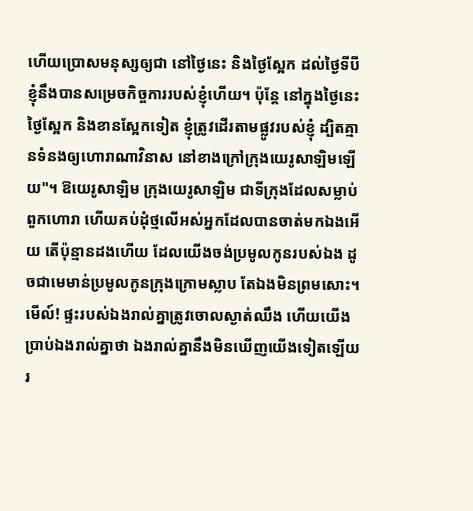ហើយប្រោសមនុស្សឲ្យជា នៅថ្ងៃនេះ និងថ្ងៃស្អែក ដល់ថ្ងៃទីបី ខ្ញុំនឹងបានសម្រេចកិច្ចការរបស់ខ្ញុំហើយ។ ប៉ុន្តែ នៅក្នុងថ្ងៃនេះ ថ្ងៃស្អែក និងខានស្អែកទៀត ខ្ញុំត្រូវដើរតាមផ្លូវរបស់ខ្ញុំ ដ្បិតគ្មានទំនងឲ្យហោរាណាវិនាស នៅខាងក្រៅក្រុងយេរូសាឡិមឡើយ"។ ឱយេរូសាឡិម ក្រុងយេរូសាឡិម ជាទីក្រុងដែលសម្លាប់ពួកហោរា ហើយគប់ដុំថ្មលើអស់អ្នកដែលបានចាត់មកឯងអើយ តើប៉ុន្មានដងហើយ ដែលយើងចង់ប្រមូលកូនរបស់ឯង ដូចជាមេមាន់ប្រមូលកូនក្រុងក្រោមស្លាប តែឯងមិនព្រមសោះ។ មើល៍! ផ្ទះរបស់ឯងរាល់គ្នាត្រូវចោលស្ងាត់ឈឹង ហើយយើងប្រាប់ឯងរាល់គ្នាថា ឯងរាល់គ្នានឹងមិនឃើញយើងទៀតឡើយ រ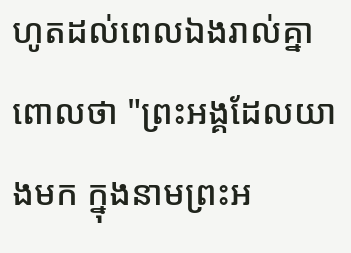ហូតដល់ពេលឯងរាល់គ្នាពោលថា "ព្រះអង្គដែលយាងមក ក្នុងនាមព្រះអ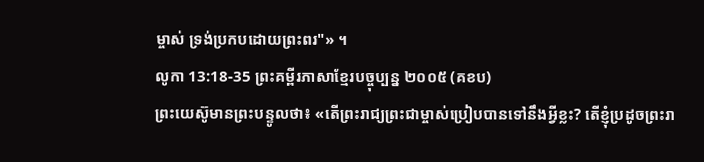ម្ចាស់ ទ្រង់ប្រកបដោយព្រះពរ"» ។
លូកា 13:18-35 ព្រះគម្ពីរភាសាខ្មែរបច្ចុប្បន្ន ២០០៥ (គខប)
ព្រះយេស៊ូមានព្រះបន្ទូលថា៖ «តើព្រះរាជ្យព្រះជាម្ចាស់ប្រៀបបានទៅនឹងអ្វីខ្លះ? តើខ្ញុំប្រដូចព្រះរា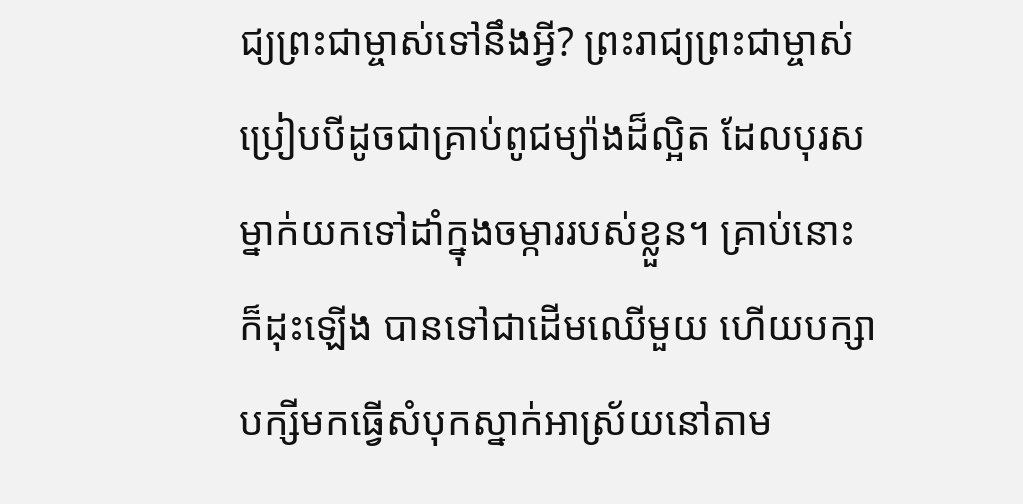ជ្យព្រះជាម្ចាស់ទៅនឹងអ្វី? ព្រះរាជ្យព្រះជាម្ចាស់ប្រៀបបីដូចជាគ្រាប់ពូជម្យ៉ាងដ៏ល្អិត ដែលបុរសម្នាក់យកទៅដាំក្នុងចម្ការរបស់ខ្លួន។ គ្រាប់នោះក៏ដុះឡើង បានទៅជាដើមឈើមួយ ហើយបក្សាបក្សីមកធ្វើសំបុកស្នាក់អាស្រ័យនៅតាម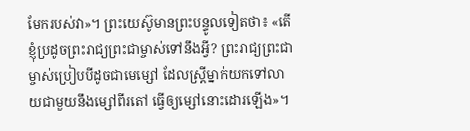មែករបស់វា»។ ព្រះយេស៊ូមានព្រះបន្ទូលទៀតថា៖ «តើខ្ញុំប្រដូចព្រះរាជ្យព្រះជាម្ចាស់ទៅនឹងអ្វី? ព្រះរាជ្យព្រះជាម្ចាស់ប្រៀបបីដូចជាមេម្សៅ ដែលស្ត្រីម្នាក់យកទៅលាយជាមួយនឹងម្សៅពីរតៅ ធ្វើឲ្យម្សៅនោះដោរឡើង»។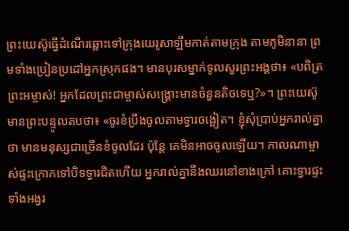ព្រះយេស៊ូធ្វើដំណើរឆ្ពោះទៅក្រុងយេរូសាឡឹមកាត់តាមក្រុង តាមភូមិនានា ព្រមទាំងប្រៀនប្រដៅអ្នកស្រុកផង។ មានបុរសម្នាក់ទូលសួរព្រះអង្គថា៖ «បពិត្រព្រះអម្ចាស់! អ្នកដែលព្រះជាម្ចាស់សង្គ្រោះមានចំនួនតិចទេឬ?»។ ព្រះយេស៊ូមានព្រះបន្ទូលតបថា៖ «ចូរខំប្រឹងចូលតាមទ្វារចង្អៀត។ ខ្ញុំសុំប្រាប់អ្នករាល់គ្នាថា មានមនុស្សជាច្រើនខំចូលដែរ ប៉ុន្តែ គេមិនអាចចូលឡើយ។ កាលណាម្ចាស់ផ្ទះក្រោកទៅបិទទ្វារជិតហើយ អ្នករាល់គ្នានឹងឈរនៅខាងក្រៅ គោះទ្វារផ្ទះទាំងអង្វរ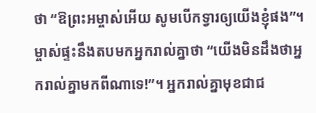ថា “ឱព្រះអម្ចាស់អើយ សូមបើកទ្វារឲ្យយើងខ្ញុំផង”។ ម្ចាស់ផ្ទះនឹងតបមកអ្នករាល់គ្នាថា “យើងមិនដឹងថាអ្នករាល់គ្នាមកពីណាទេ!”។ អ្នករាល់គ្នាមុខជាជ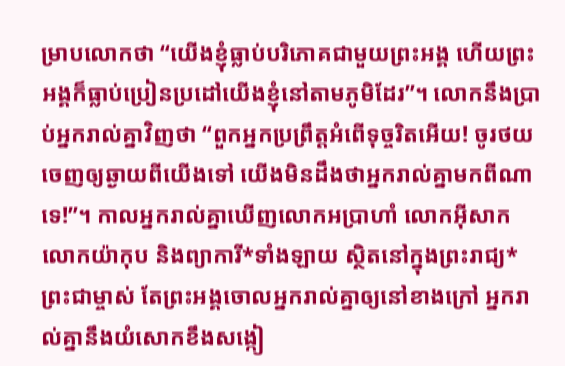ម្រាបលោកថា “យើងខ្ញុំធ្លាប់បរិភោគជាមួយព្រះអង្គ ហើយព្រះអង្គក៏ធ្លាប់ប្រៀនប្រដៅយើងខ្ញុំនៅតាមភូមិដែរ”។ លោកនឹងប្រាប់អ្នករាល់គ្នាវិញថា “ពួកអ្នកប្រព្រឹត្តអំពើទុច្ចរិតអើយ! ចូរថយចេញឲ្យឆ្ងាយពីយើងទៅ យើងមិនដឹងថាអ្នករាល់គ្នាមកពីណាទេ!”។ កាលអ្នករាល់គ្នាឃើញលោកអប្រាហាំ លោកអ៊ីសាក លោកយ៉ាកុប និងព្យាការី*ទាំងឡាយ ស្ថិតនៅក្នុងព្រះរាជ្យ*ព្រះជាម្ចាស់ តែព្រះអង្គចោលអ្នករាល់គ្នាឲ្យនៅខាងក្រៅ អ្នករាល់គ្នានឹងយំសោកខឹងសង្កៀ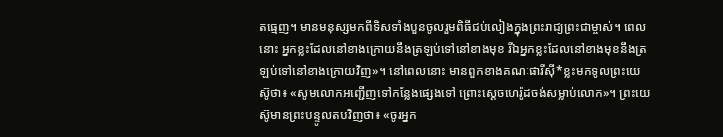តធ្មេញ។ មានមនុស្សមកពីទិសទាំងបួនចូលរួមពិធីជប់លៀងក្នុងព្រះរាជ្យព្រះជាម្ចាស់។ ពេលនោះ អ្នកខ្លះដែលនៅខាងក្រោយនឹងត្រឡប់ទៅនៅខាងមុខ រីឯអ្នកខ្លះដែលនៅខាងមុខនឹងត្រឡប់ទៅនៅខាងក្រោយវិញ»។ នៅពេលនោះ មានពួកខាងគណៈផារីស៊ី*ខ្លះមកទូលព្រះយេស៊ូថា៖ «សូមលោកអញ្ជើញទៅកន្លែងផ្សេងទៅ ព្រោះស្ដេចហេរ៉ូដចង់សម្លាប់លោក»។ ព្រះយេស៊ូមានព្រះបន្ទូលតបវិញថា៖ «ចូរអ្នក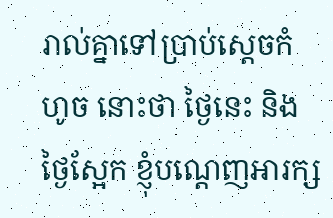រាល់គ្នាទៅប្រាប់ស្ដេចកំហូច នោះថា ថ្ងៃនេះ និងថ្ងៃស្អែក ខ្ញុំបណ្ដេញអារក្ស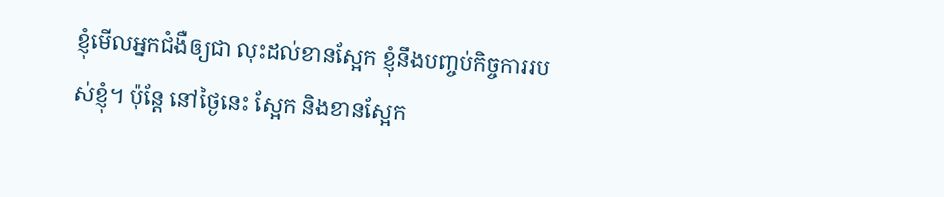ខ្ញុំមើលអ្នកជំងឺឲ្យជា លុះដល់ខានស្អែក ខ្ញុំនឹងបញ្ចប់កិច្ចការរបស់ខ្ញុំ។ ប៉ុន្តែ នៅថ្ងៃនេះ ស្អែក និងខានស្អែក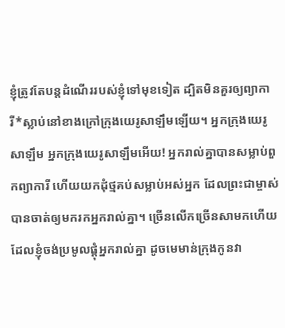ខ្ញុំត្រូវតែបន្តដំណើររបស់ខ្ញុំទៅមុខទៀត ដ្បិតមិនគួរឲ្យព្យាការី*ស្លាប់នៅខាងក្រៅក្រុងយេរូសាឡឹមឡើយ។ អ្នកក្រុងយេរូសាឡឹម អ្នកក្រុងយេរូសាឡឹមអើយ! អ្នករាល់គ្នាបានសម្លាប់ពួកព្យាការី ហើយយកដុំថ្មគប់សម្លាប់អស់អ្នក ដែលព្រះជាម្ចាស់បានចាត់ឲ្យមករកអ្នករាល់គ្នា។ ច្រើនលើកច្រើនសាមកហើយដែលខ្ញុំចង់ប្រមូលផ្ដុំអ្នករាល់គ្នា ដូចមេមាន់ក្រុងកូនវា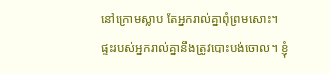នៅក្រោមស្លាប តែអ្នករាល់គ្នាពុំព្រមសោះ។ ផ្ទះរបស់អ្នករាល់គ្នានឹងត្រូវបោះបង់ចោល។ ខ្ញុំ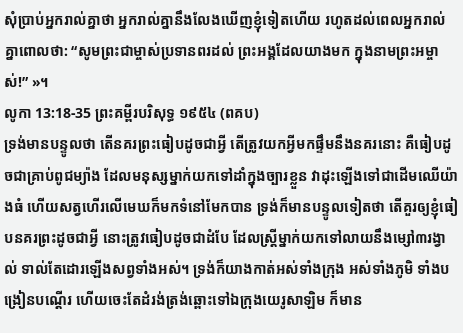សុំប្រាប់អ្នករាល់គ្នាថា អ្នករាល់គ្នានឹងលែងឃើញខ្ញុំទៀតហើយ រហូតដល់ពេលអ្នករាល់គ្នាពោលថា: “សូមព្រះជាម្ចាស់ប្រទានពរដល់ ព្រះអង្គដែលយាងមក ក្នុងនាមព្រះអម្ចាស់!” »។
លូកា 13:18-35 ព្រះគម្ពីរបរិសុទ្ធ ១៩៥៤ (ពគប)
ទ្រង់មានបន្ទូលថា តើនគរព្រះធៀបដូចជាអ្វី តើត្រូវយកអ្វីមកផ្ទឹមនឹងនគរនោះ គឺធៀបដូចជាគ្រាប់ពូជម្យ៉ាង ដែលមនុស្សម្នាក់យកទៅដាំក្នុងច្បារខ្លួន វាដុះឡើងទៅជាដើមឈើយ៉ាងធំ ហើយសត្វហើរលើមេឃក៏មកទំនៅមែកបាន ទ្រង់ក៏មានបន្ទូលទៀតថា តើគួរឲ្យខ្ញុំធៀបនគរព្រះដូចជាអ្វី នោះត្រូវធៀបដូចជាដំបែ ដែលស្ត្រីម្នាក់យកទៅលាយនឹងម្សៅ៣រង្វាល់ ទាល់តែដោរឡើងសព្វទាំងអស់។ ទ្រង់ក៏យាងកាត់អស់ទាំងក្រុង អស់ទាំងភូមិ ទាំងបង្រៀនបណ្តើរ ហើយចេះតែដំរង់ត្រង់ឆ្ពោះទៅឯក្រុងយេរូសាឡិម ក៏មាន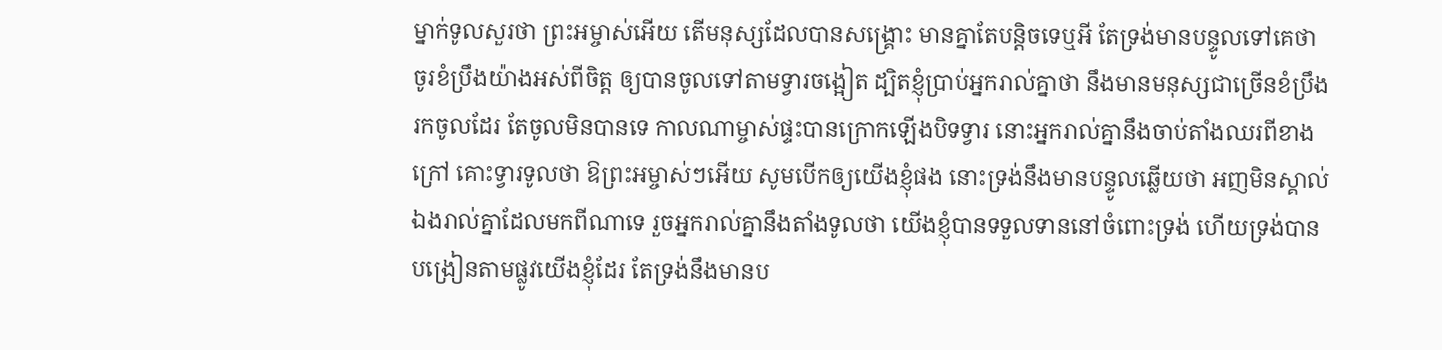ម្នាក់ទូលសួរថា ព្រះអម្ចាស់អើយ តើមនុស្សដែលបានសង្គ្រោះ មានគ្នាតែបន្តិចទេឬអី តែទ្រង់មានបន្ទូលទៅគេថា ចូរខំប្រឹងយ៉ាងអស់ពីចិត្ត ឲ្យបានចូលទៅតាមទ្វារចង្អៀត ដ្បិតខ្ញុំប្រាប់អ្នករាល់គ្នាថា នឹងមានមនុស្សជាច្រើនខំប្រឹងរកចូលដែរ តែចូលមិនបានទេ កាលណាម្ចាស់ផ្ទះបានក្រោកឡើងបិទទ្វារ នោះអ្នករាល់គ្នានឹងចាប់តាំងឈរពីខាងក្រៅ គោះទ្វារទូលថា ឱព្រះអម្ចាស់ៗអើយ សូមបើកឲ្យយើងខ្ញុំផង នោះទ្រង់នឹងមានបន្ទូលឆ្លើយថា អញមិនស្គាល់ឯងរាល់គ្នាដែលមកពីណាទេ រួចអ្នករាល់គ្នានឹងតាំងទូលថា យើងខ្ញុំបានទទួលទាននៅចំពោះទ្រង់ ហើយទ្រង់បានបង្រៀនតាមផ្លូវយើងខ្ញុំដែរ តែទ្រង់នឹងមានប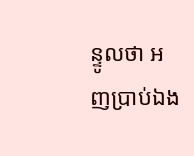ន្ទូលថា អញប្រាប់ឯង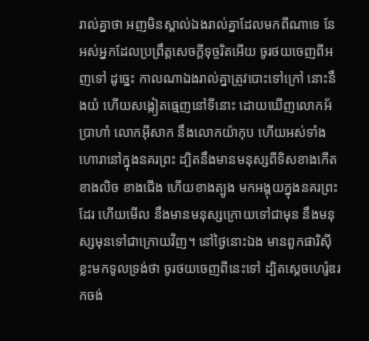រាល់គ្នាថា អញមិនស្គាល់ឯងរាល់គ្នាដែលមកពីណាទេ នែ អស់អ្នកដែលប្រព្រឹត្តសេចក្ដីទុច្ចរិតអើយ ចូរថយចេញពីអញទៅ ដូច្នេះ កាលណាឯងរាល់គ្នាត្រូវបោះទៅក្រៅ នោះនឹងយំ ហើយសង្កៀតធ្មេញនៅទីនោះ ដោយឃើញលោកអ័ប្រាហាំ លោកអ៊ីសាក នឹងលោកយ៉ាកុប ហើយអស់ទាំងហោរានៅក្នុងនគរព្រះ ដ្បិតនឹងមានមនុស្សពីទិសខាងកើត ខាងលិច ខាងជើង ហើយខាងត្បូង មកអង្គុយក្នុងនគរព្រះដែរ ហើយមើល នឹងមានមនុស្សក្រោយទៅជាមុន នឹងមនុស្សមុនទៅជាក្រោយវិញ។ នៅថ្ងៃនោះឯង មានពួកផារិស៊ីខ្លះមកទូលទ្រង់ថា ចូរថយចេញពីនេះទៅ ដ្បិតស្តេចហេរ៉ូឌរកចង់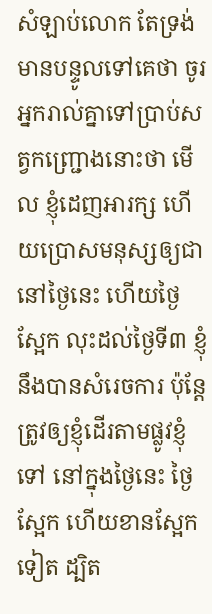សំឡាប់លោក តែទ្រង់មានបន្ទូលទៅគេថា ចូរអ្នករាល់គ្នាទៅប្រាប់សត្វកញ្ជ្រោងនោះថា មើល ខ្ញុំដេញអារក្ស ហើយប្រោសមនុស្សឲ្យជា នៅថ្ងៃនេះ ហើយថ្ងៃស្អែក លុះដល់ថ្ងៃទី៣ ខ្ញុំនឹងបានសំរេចការ ប៉ុន្តែត្រូវឲ្យខ្ញុំដើរតាមផ្លូវខ្ញុំទៅ នៅក្នុងថ្ងៃនេះ ថ្ងៃស្អែក ហើយខានស្អែកទៀត ដ្បិត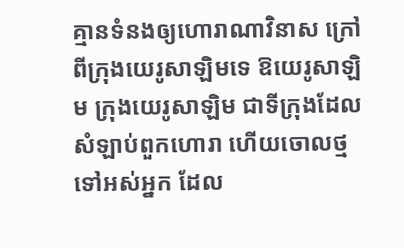គ្មានទំនងឲ្យហោរាណាវិនាស ក្រៅពីក្រុងយេរូសាឡិមទេ ឱយេរូសាឡិម ក្រុងយេរូសាឡិម ជាទីក្រុងដែលសំឡាប់ពួកហោរា ហើយចោលថ្មទៅអស់អ្នក ដែល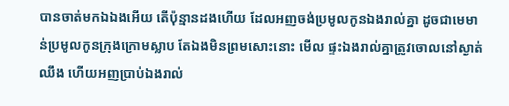បានចាត់មកឯឯងអើយ តើប៉ុន្មានដងហើយ ដែលអញចង់ប្រមូលកូនឯងរាល់គ្នា ដូចជាមេមាន់ប្រមូលកូនក្រុងក្រោមស្លាប តែឯងមិនព្រមសោះនោះ មើល ផ្ទះឯងរាល់គ្នាត្រូវចោលនៅស្ងាត់ឈឹង ហើយអញប្រាប់ឯងរាល់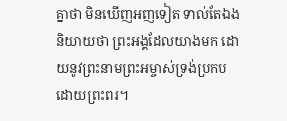គ្នាថា មិនឃើញអញទៀត ទាល់តែឯងនិយាយថា ព្រះអង្គដែលយាងមក ដោយនូវព្រះនាមព្រះអម្ចាស់ទ្រង់ប្រកបដោយព្រះពរ។